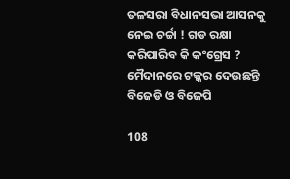ତଳସରା ବିଧାନସଭା ଆସନକୁ ନେଇ ଚର୍ଚ୍ଚା ! ଗଡ ରକ୍ଷା କରିପାରିବ କି କଂଗ୍ରେସ ? ମୈଦାନରେ ଟକ୍କର ଦେଉଛନ୍ତି ବିଜେଡି ଓ ବିଜେପି

108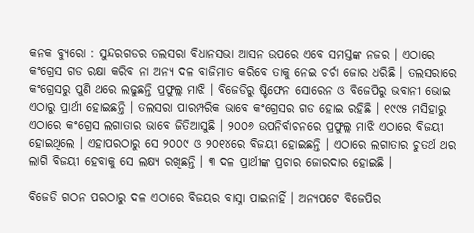କନକ ବ୍ୟୁରୋ : ସୁନ୍ଦରଗଡର ତଲସରା ବିଧାନସଭା ଆସନ ଉପରେ ଏବେ ସମସ୍ତଙ୍କ ନଜର । ଏଠାରେ କଂଗ୍ରେସ ଗଡ ରକ୍ଷା କରିବ ନା ଅନ୍ୟ ଦଳ ବାଜିମାତ କରିବେ ତାକୁ ନେଇ ଚର୍ଚା ଜୋର ଧରିଛି । ତଲସରାରେ କଂଗ୍ରେସରୁ ପୁଣି ଥରେ ଲଢୁଛନ୍ତି ପ୍ରଫୁଲ୍ଲ ମାଝି । ବିଜେଡିରୁ ଷ୍ଟିଫେନ ସୋରେନ ଓ ବିଜେପିରୁ ଭବାନୀ ଭୋଇ ଏଠାରୁ ପ୍ରାର୍ଥୀ ହୋଇଛନ୍ତି । ତଲସରା ପାରମ୍ପରିକ ଭାବେ କଂଗ୍ରେସର ଗଡ ହୋଇ ରହିଛି । ୧୯୯୫ ମସିହାରୁ ଏଠାରେ କଂଗ୍ରେସ ଲଗାତାର ଭାବେ ଜିତିଆସୁଛି । ୨୦୦୬ ଉପନିର୍ବାଚନରେ ପ୍ରଫୁଲ୍ଲ ମାଝି ଏଠାରେ ବିଜୟୀ ହୋଇଥିଲେ । ଏହାପରଠାରୁ ସେ ୨୦୦୯ ଓ ୨୦୧୪ରେ ବିଜୟୀ ହୋଇଛନ୍ତି । ଏଠାରେ ଲଗାତାର ଚୁତର୍ଥ ଥର ଲାଗି ବିଜୟୀ ହେବାକୁ ସେ ଲକ୍ଷ୍ୟ ରଖିଛନ୍ତି । ୩ ଦଳ ପ୍ରାର୍ଥୀଙ୍କ ପ୍ରଚାର ଜୋରଦାର ହୋଇଛି ।

ବିଜେଡି ଗଠନ ପରଠାରୁ ଦଳ ଏଠାରେ ବିଜୟର ବାସ୍ନା ପାଇନାହିଁ । ଅନ୍ୟପଟେ ବିଜେପିର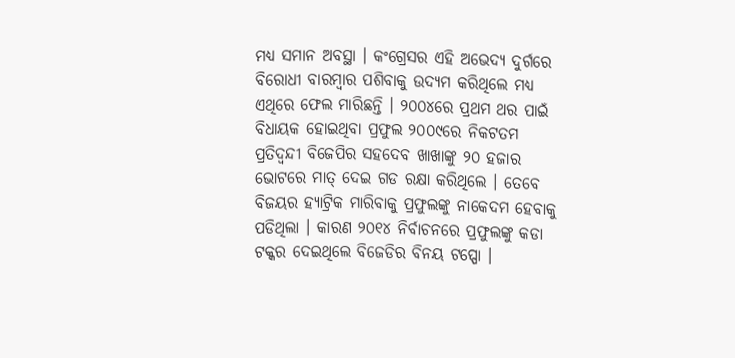ମଧ୍ୟ ସମାନ ଅବସ୍ଥା । କଂଗ୍ରେସର ଏହି ଅଭେଦ୍ୟ ଦୁର୍ଗରେ ବିରୋଧୀ ବାରମ୍ବାର ପଶିବାକୁ ଉଦ୍ୟମ କରିଥିଲେ ମଧ୍ୟ ଏଥିରେ ଫେଲ ମାରିଛନ୍ତି । ୨୦୦୪ରେ ପ୍ରଥମ ଥର ପାଇଁ ବିଧାୟକ ହୋଇଥିବା ପ୍ରଫୁଲ ୨୦୦୯ରେ ନିକଟତମ ପ୍ରତିଦ୍ୱନ୍ଦୀ ବିଜେପିର ସହଦେବ ଖାଖାଙ୍କୁ ୨୦ ହଜାର ଭୋଟରେ ମାତ୍ ଦେଇ ଗଡ ରକ୍ଷା କରିଥିଲେ । ତେବେ ବିଜୟର ହ୍ୟାଟ୍ରିକ ମାରିବାକୁ ପ୍ରଫୁଲଙ୍କୁ ନାକେଦମ ହେବାକୁ ପଡିଥିଲା । କାରଣ ୨୦୧୪ ନିର୍ବାଚନରେ ପ୍ରଫୁଲଙ୍କୁ କଡା ଟକ୍କର ଦେଇଥିଲେ ବିଜେଡିର ବିନୟ ଟପ୍ପୋ ।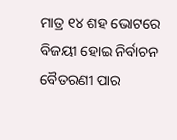ମାତ୍ର ୧୪ ଶହ ଭୋଟରେ ବିଜୟୀ ହୋଇ ନିର୍ବାଚନ ବୈତରଣୀ ପାର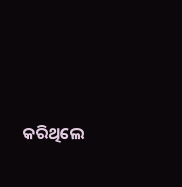କରିଥିଲେ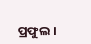ପ୍ରଫୁଲ ।